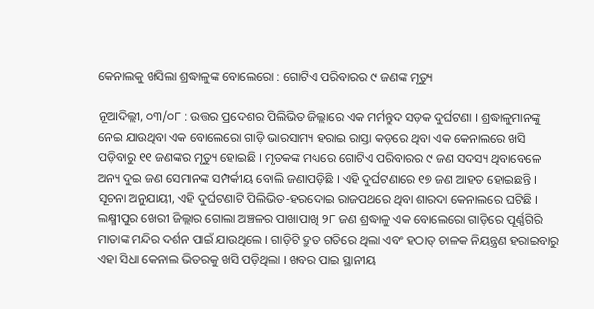କେନାଲକୁ ଖସିଲା ଶ୍ରଦ୍ଧାଳୁଙ୍କ ବୋଲେରୋ : ଗୋଟିଏ ପରିବାରର ୯ ଜଣଙ୍କ ମୃତ୍ୟୁ

ନୂଆଦିଲ୍ଲୀ, ୦୩/୦୮ : ଉତ୍ତର ପ୍ରଦେଶର ପିଲିଭିତ ଜିଲ୍ଲାରେ ଏକ ମର୍ମନ୍ତୁଦ ସଡ଼କ ଦୁର୍ଘଟଣା । ଶ୍ରଦ୍ଧାଳୁମାନଙ୍କୁ ନେଇ ଯାଉଥିବା ଏକ ବୋଲେରୋ ଗାଡ଼ି ଭାରସାମ୍ୟ ହରାଇ ରାସ୍ତା କଡ଼ରେ ଥିବା ଏକ କେନାଲରେ ଖସି ପଡ଼ିବାରୁ ୧୧ ଜଣଙ୍କର ମୃତ୍ୟୁ ହୋଇଛି । ମୃତକଙ୍କ ମଧ୍ୟରେ ଗୋଟିଏ ପରିବାରର ୯ ଜଣ ସଦସ୍ୟ ଥିବାବେଳେ ଅନ୍ୟ ଦୁଇ ଜଣ ସେମାନଙ୍କ ସମ୍ପର୍କୀୟ ବୋଲି ଜଣାପଡ଼ିଛି । ଏହି ଦୁର୍ଘଟଣାରେ ୧୭ ଜଣ ଆହତ ହୋଇଛନ୍ତି । ସୂଚନା ଅନୁଯାୟୀ, ଏହି ଦୁର୍ଘଟଣାଟି ପିଲିଭିତ-ହରଦୋଇ ରାଜପଥରେ ଥିବା ଶାରଦା କେନାଲରେ ଘଟିଛି । ଲକ୍ଷ୍ମୀପୁର ଖେରୀ ଜିଲ୍ଲାର ଗୋଲା ଅଞ୍ଚଳର ପାଖାପାଖି ୨୮ ଜଣ ଶ୍ରଦ୍ଧାଳୁ ଏକ ବୋଲେରୋ ଗାଡ଼ିରେ ପୂର୍ଣ୍ଣଗିରି ମାତାଙ୍କ ମନ୍ଦିର ଦର୍ଶନ ପାଇଁ ଯାଉଥିଲେ । ଗାଡ଼ିଟି ଦ୍ରୁତ ଗତିରେ ଥିଲା ଏବଂ ହଠାତ୍ ଚାଳକ ନିୟନ୍ତ୍ରଣ ହରାଇବାରୁ ଏହା ସିଧା କେନାଲ ଭିତରକୁ ଖସି ପଡ଼ିଥିଲା । ଖବର ପାଇ ସ୍ଥାନୀୟ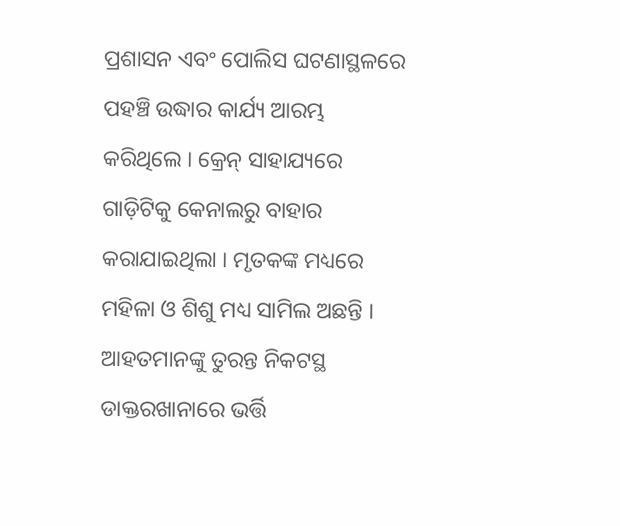ପ୍ରଶାସନ ଏବଂ ପୋଲିସ ଘଟଣାସ୍ଥଳରେ ପହଞ୍ଚି ଉଦ୍ଧାର କାର୍ଯ୍ୟ ଆରମ୍ଭ କରିଥିଲେ । କ୍ରେନ୍ ସାହାଯ୍ୟରେ ଗାଡ଼ିଟିକୁ କେନାଲରୁ ବାହାର କରାଯାଇଥିଲା । ମୃତକଙ୍କ ମଧ୍ୟରେ ମହିଳା ଓ ଶିଶୁ ମଧ୍ୟ ସାମିଲ ଅଛନ୍ତି । ଆହତମାନଙ୍କୁ ତୁରନ୍ତ ନିକଟସ୍ଥ ଡାକ୍ତରଖାନାରେ ଭର୍ତ୍ତି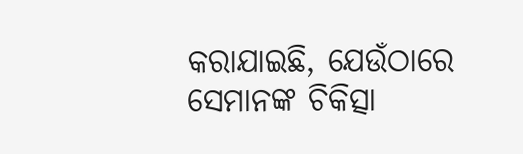କରାଯାଇଛି, ଯେଉଁଠାରେ ସେମାନଙ୍କ ଚିକିତ୍ସା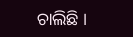ଚାଲିଛି ।